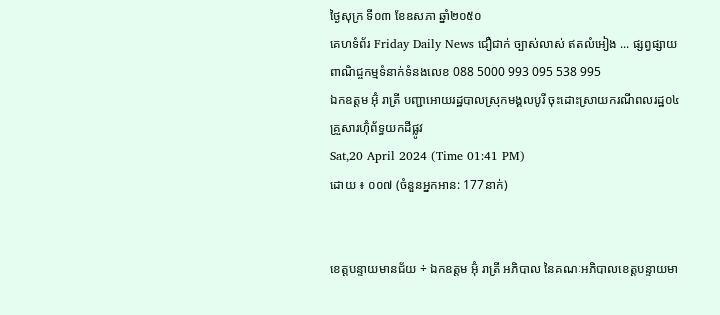ថ្ងៃសុក្រ ទី០៣ ខែឧសភា ឆ្នាំ២០៥០
គេហទំព័រ Friday Daily News ជឿជាក់ ច្បាស់លាស់ ឥតលំអៀង ... ផ្សព្វផ្សាយពាណិជ្ចកម្មទំនាក់ទំនងលេខ 088 5000 993 095 538 995
ឯកឧត្តម អ៊ុំ រាត្រី បញ្ជាអោយរដ្ឋបាលស្រុកមង្គលបូរី ចុះដោះស្រាយករណីពលរដ្ឋ០៤គ្រួសារហ៊ុំព័ទ្ធយកដីផ្លូវ
Sat,20 April 2024 (Time 01:41 PM)
ដោយ ៖ ០០៧ (ចំនួនអ្នកអាន: 177នាក់)


ខេត្តបន្ទាយមានជ័យ ÷ ឯកឧត្តម អ៊ុំ រាត្រី អភិបាល នៃគណៈអភិបាលខេត្តបន្ទាយមា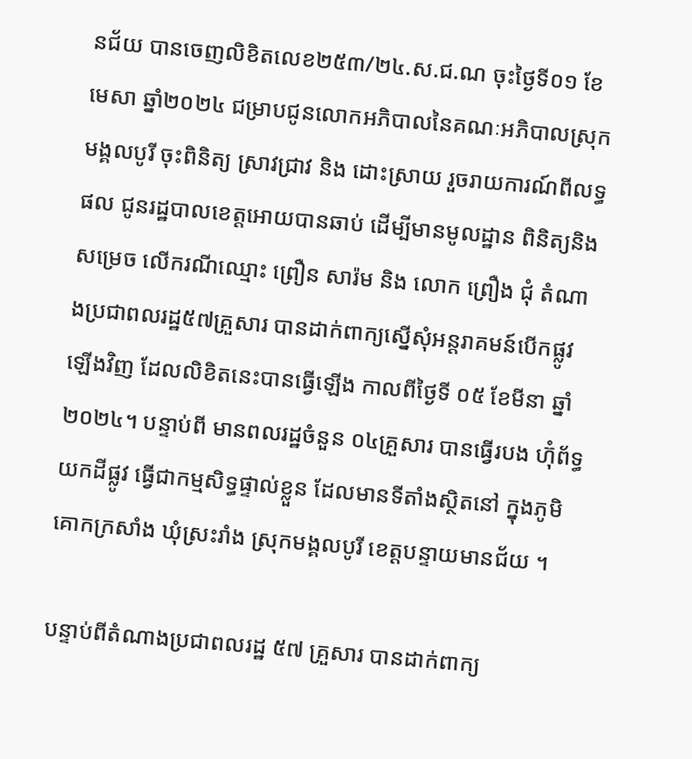នជ័យ បានចេញលិខិតលេខ២៥៣/២៤.ស.ជ.ណ ចុះថ្ងៃទី០១ ខែមេសា ឆ្នាំ២០២៤ ជម្រាបជូនលោកអភិបាលនៃគណៈអភិបាលស្រុកមង្គលបូរី ចុះពិនិត្យ ស្រាវជ្រាវ និង ដោះស្រាយ រួចរាយការណ៍ពីលទ្ធផល ជូនរដ្ឋបាលខេត្តអោយបានឆាប់ ដើម្បីមានមូលដ្ឋាន ពិនិត្យនិងសម្រេច លើករណីឈ្មោះ ព្រឿន សារ៉ម និង លោក ព្រឿង ជុំ តំណាងប្រជាពលរដ្ឋ៥៧គ្រួសារ បានដាក់ពាក្យស្នើសុំអន្តរាគមន៍បើកផ្លូវឡើងវិញ ដែលលិខិតនេះបានធ្វើឡើង កាលពីថ្ងៃទី ០៥ ខែមីនា ឆ្នាំ២០២៤។ បន្ទាប់ពី មានពលរដ្ឋចំនួន ០៤គ្រួសារ បានធ្វើរបង ហ៊ុំព័ទ្ធយកដីផ្លូវ ធ្វើជាកម្មសិទ្ធផ្ទាល់ខ្លួន ដែលមានទីតាំងស្ថិតនៅ ក្នុងភូមិ គោកក្រសាំង ឃុំស្រះរាំង ស្រុកមង្គលបូរី ខេត្តបន្ទាយមានជ័យ ។

បន្ទាប់ពីតំណាងប្រជាពលរដ្ឋ ៥៧ គ្រួសារ បានដាក់ពាក្យ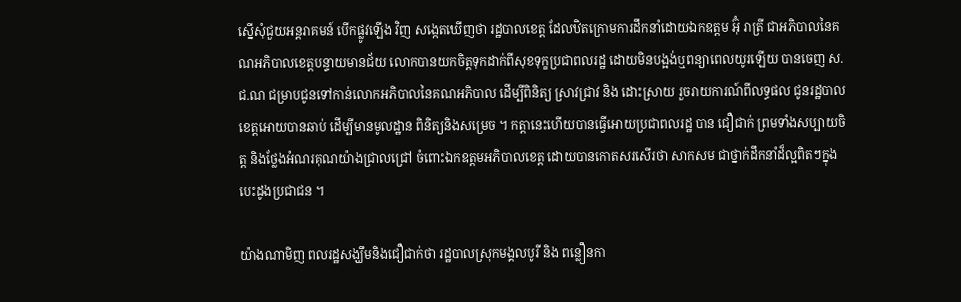ស្នើសុំជួយអន្តរាគមន៍ បើកផ្លូវឡើង វិញ សង្កេតឃើញថា រដ្ឋបាលខេត្ត ដែលឋិតក្រោមការដឹកនាំដោយឯកឧត្តម អ៊ុំ រាត្រី ជាអភិបាលនៃគណអភិបាលខេត្តបន្ទាយមានជ័យ លោកបានយកចិត្តទុកដាក់ពីសុខទុក្ខប្រជាពលរដ្ឋ ដោយមិនបង្អង់ឬពន្យាពេលយូរឡើយ បានចេញ ស.ជ.ណ ជម្រាបជូនទៅកាន់លោកអភិបាលនៃគណអភិបាល ដើម្បីពិនិត្យ ស្រាវជ្រាវ និង ដោះស្រាយ រួចរាយការណ៍ពីលទ្ធផល ជូនរដ្ឋបាលខេត្តអោយបានឆាប់ ដើម្បីមានមូលដ្ឋាន ពិនិត្យនិងសម្រេច ។ កត្តានេះហើយបានធ្វើអោយប្រជាពលរដ្ឋ បាន ជឿជាក់ ព្រមទាំងសប្បាយចិត្ត និងថ្លែងអំណរគុណយ៉ាងជ្រាលជ្រៅ ចំពោះឯកឧត្តមអភិបាលខេត្ត ដោយបានកោតសរសើរថា សាកសម ជាថ្នាក់ដឹកនាំដ៏ល្អពិតៗក្នុងបេះដូងប្រជាជន ។

យ៉ាងណាមិញ ពលរដ្ឋសង្ឃឹមនិងជឿជាក់ថា រដ្ឋបាលស្រុកមង្គលបូរី និង ពន្លឿនកា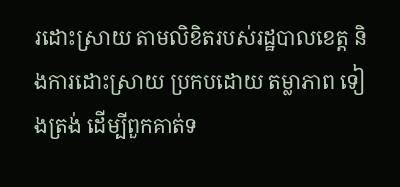រដោះស្រាយ តាមលិខិតរបស់រដ្ឋបាលខេត្ត និងការដោះស្រាយ ប្រកបដោយ តម្លាភាព ទៀងត្រង់ ដើម្បីពួកគាត់ទ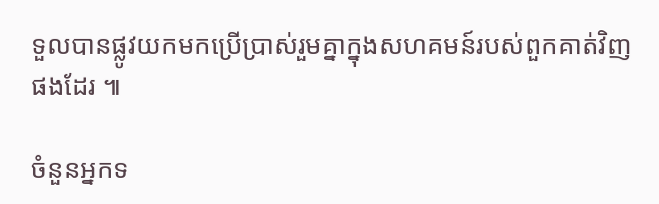ទួលបានផ្លូវយកមកប្រើប្រាស់រួមគ្នាក្នុងសហគមន៍របស់ពួកគាត់វិញ ផងដែរ ៕

ចំនួនអ្នកទ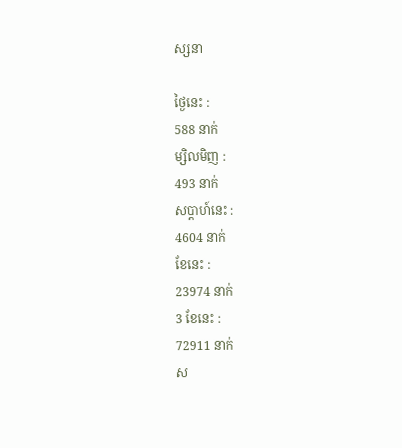ស្សនា

ថ្ងៃនេះ :
588 នាក់
ម្សិលមិញ :
493 នាក់
សប្តាហ៍នេះ :
4604 នាក់
ខែនេះ :
23974 នាក់
3 ខែនេះ :
72911 នាក់
ស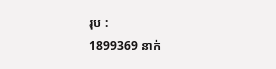រុប :
1899369 នាក់